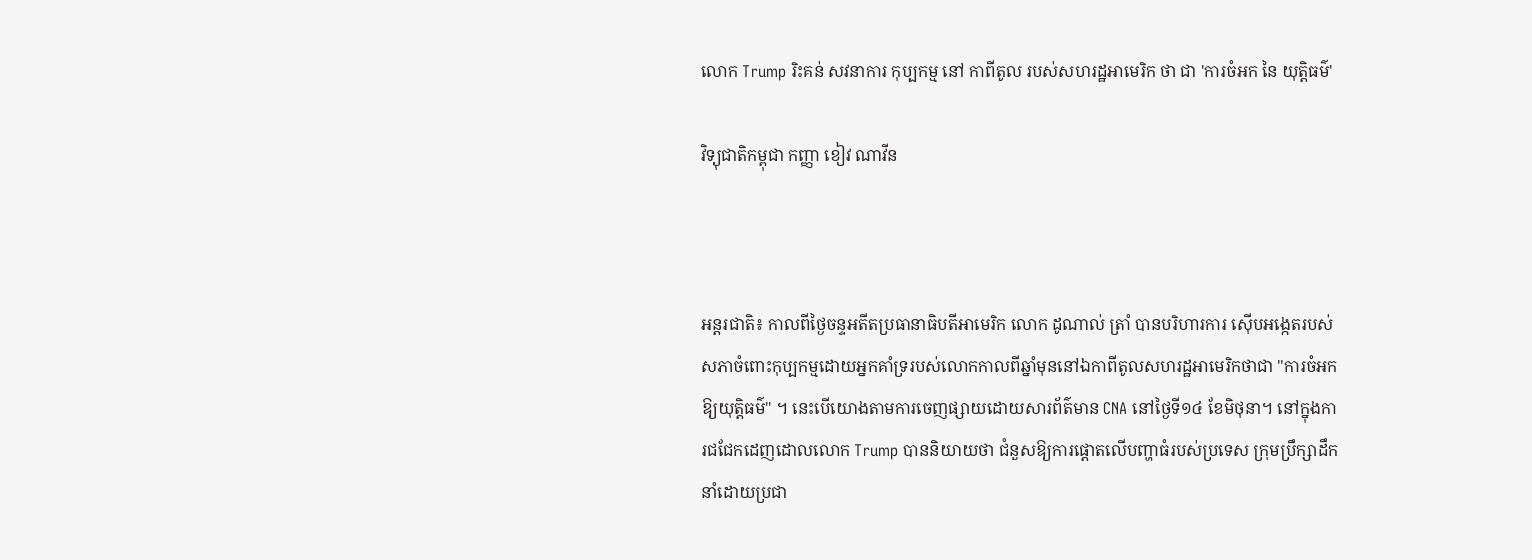លោក Trump រិះគន់ សវនាការ កុប្បកម្ម នៅ កាពីតូល របស់សហរដ្ឋអាមេរិក ថា ជា 'ការចំអក នៃ យុត្តិធម៌'

វិទ្យុជាតិកម្ពុជា កញ្ញា ខៀវ ណាវីន



អន្តរជាតិ៖ កាលពីថ្ងៃចន្ទអតីតប្រធានាធិបតីអាមេរិក លោក ដូណាល់ ត្រាំ បានបរិហារការ ស៊ើបអង្កេតរបស់សភាចំពោះកុប្បកម្មដោយអ្នកគាំទ្ររបស់លោកកាលពីឆ្នាំមុននៅឯកាពីតូលសហរដ្ឋអាមេរិកថាជា "ការចំអកឱ្យយុត្តិធម៌" ។ នេះបើយោងតាមការចេញផ្សាយដោយសារព័ត៌មាន CNA នៅថ្ងៃទី១៤ ខែមិថុនា។ នៅក្នុងការជជែកដេញដោលលោក Trump បាននិយាយថា ជំនួសឱ្យការផ្តោតលើបញ្ហាធំរបស់ប្រទេស ក្រុមប្រឹក្សាដឹកនាំដោយប្រជា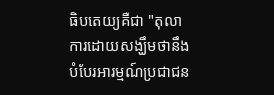ធិបតេយ្យគឺជា "តុលាការដោយសង្ឃឹមថានឹងបំបែរអារម្មណ៍ប្រជាជន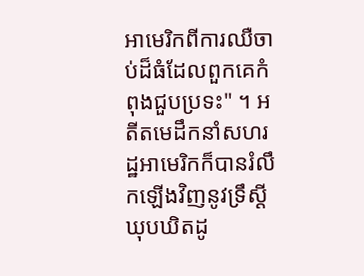អាមេរិកពីការឈឺចាប់ដ៏ធំដែលពួកគេកំពុងជួបប្រទះ" ។ អតីតមេដឹកនាំសហរដ្ឋអាមេរិកក៏បានរំលឹកឡើងវិញនូវទ្រឹស្តីឃុបឃិតដូ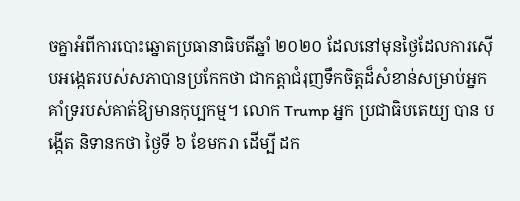ចគ្នាអំពីការបោះឆ្នោតប្រធានាធិបតីឆ្នាំ ២០២០ ដែលនៅមុនថ្ងៃដែលការស៊ើបអង្កេតរបស់សភាបានប្រកែកថា ជាកត្តាជំរុញទឹកចិត្តដ៏សំខាន់សម្រាប់អ្នកគាំទ្ររបស់គាត់ឱ្យមានកុប្បកម្ម។ លោក Trump អ្នក ប្រជាធិបតេយ្យ បាន បង្កើត និទានកថា ថ្ងៃទី ៦ ខែមករា ដើម្បី ដក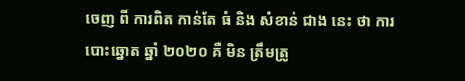ចេញ ពី ការពិត កាន់តែ ធំ និង សំខាន់ ជាង នេះ ថា ការបោះឆ្នោត ឆ្នាំ ២០២០ គឺ មិន ត្រឹមត្រូ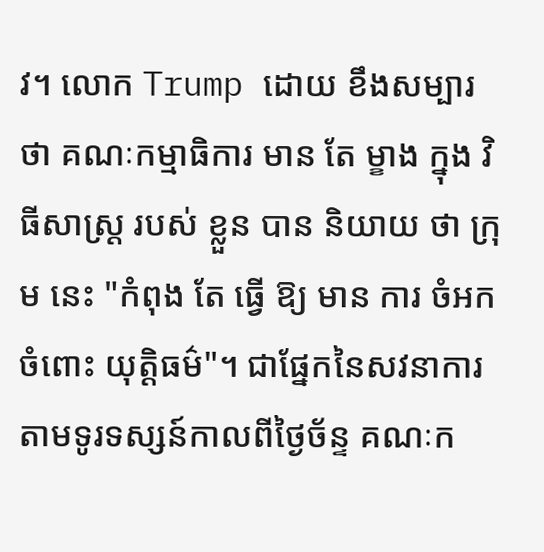វ។ លោក Trump ដោយ ខឹងសម្បារ ថា គណៈកម្មាធិការ មាន តែ ម្ខាង ក្នុង វិធីសាស្រ្ត របស់ ខ្លួន បាន និយាយ ថា ក្រុម នេះ "កំពុង តែ ធ្វើ ឱ្យ មាន ការ ចំអក ចំពោះ យុត្តិធម៌"។ ជាផ្នែកនៃសវនាការតាមទូរទស្សន៍កាលពីថ្ងៃច័ន្ទ គណៈក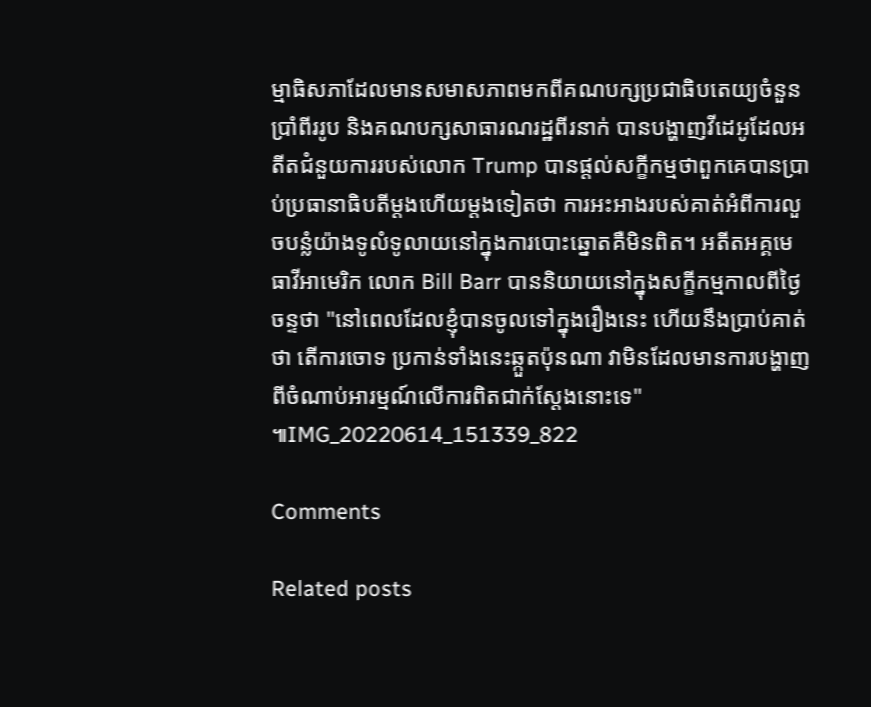ម្មាធិសភាដែលមានសមាសភាពមកពីគណបក្សប្រជាធិបតេយ្យចំនួនប្រាំពីររូប និងគណបក្សសាធារណរដ្ឋពីរនាក់ បានបង្ហាញវីដេអូដែលអតីតជំនួយការរបស់លោក Trump បានផ្តល់សក្ខីកម្មថាពួកគេបានប្រាប់ប្រធានាធិបតីម្តងហើយម្តងទៀតថា ការអះអាងរបស់គាត់អំពីការលួចបន្លំយ៉ាងទូលំទូលាយនៅក្នុងការបោះឆ្នោតគឺមិនពិត។ អតីតអគ្គមេធាវីអាមេរិក លោក Bill Barr បាននិយាយនៅក្នុងសក្ខីកម្មកាលពីថ្ងៃចន្ទថា "នៅពេលដែលខ្ញុំបានចូលទៅក្នុងរឿងនេះ ហើយនឹងប្រាប់គាត់ថា តើការចោទ ប្រកាន់ទាំងនេះឆ្កួតប៉ុនណា វាមិនដែលមានការបង្ហាញពីចំណាប់អារម្មណ៍លើការពិតជាក់ស្តែងនោះទេ" ៕IMG_20220614_151339_822

Comments

Related posts